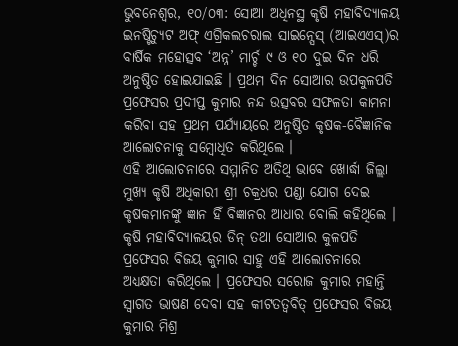ଭୁବନେଶ୍ୱର, ୧୦/୦୩: ସୋଆ ଅଧିନସ୍ଥ କୃଷି ମହାବିଦ୍ୟାଳୟ ଇନଷ୍ଟିଚ୍ୟୁଟ ଅଫ୍ ଏଗ୍ରିକଲଚରାଲ ସାଇନ୍ସେସ୍ (ଆଇଏଏସ୍)ର ବାର୍ଷିକ ମହୋତ୍ସବ ‘ଅନ୍ନ’ ମାର୍ଚ୍ଚ ୯ ଓ ୧୦ ଦୁଇ ଦିନ ଧରି ଅନୁଷ୍ଠିତ ହୋଇଯାଇଛି । ପ୍ରଥମ ଦିନ ସୋଆର ଉପକୁଳପତି ପ୍ରଫେସର ପ୍ରଦୀପ୍ତ କୁମାର ନନ୍ଦ ଉତ୍ସବର ସଫଳତା କାମନା କରିବା ସହ ପ୍ରଥମ ପର୍ଯ୍ୟାୟରେ ଅନୁଷ୍ଠିତ କୃଷକ-ବୈଜ୍ଞାନିକ ଆଲୋଚନାକୁ ସମ୍ବୋଧିତ କରିଥିଲେ ।
ଏହି ଆଲୋଚନାରେ ସମ୍ମାନିତ ଅତିଥି ଭାବେ ଖୋର୍ଦ୍ଧା ଜିଲ୍ଲା ମୁଖ୍ୟ କୃଷି ଅଧିକାରୀ ଶ୍ରୀ ଚକ୍ରଧର ପଣ୍ଡା ଯୋଗ ଦେଇ କୃଷକମାନଙ୍କୁ ଜ୍ଞାନ ହିଁ ବିଜ୍ଞାନର ଆଧାର ବୋଲି କହିଥିଲେ । କୃଷି ମହାବିଦ୍ୟାଳୟର ଡିନ୍ ତଥା ସୋଆର କୁଳପତି ପ୍ରଫେସର ବିଜୟ କୁମାର ସାହୁ ଏହି ଆଲୋଚନାରେ ଅଧ୍ୟକ୍ଷତା କରିଥିଲେ । ପ୍ରଫେସର ସରୋଜ କୁମାର ମହାନ୍ତି ସ୍ୱାଗତ ଭାଷଣ ଦେବା ସହ କୀଟତତ୍ୱବିତ୍ ପ୍ରଫେସର ବିଜୟ କୁମାର ମିଶ୍ର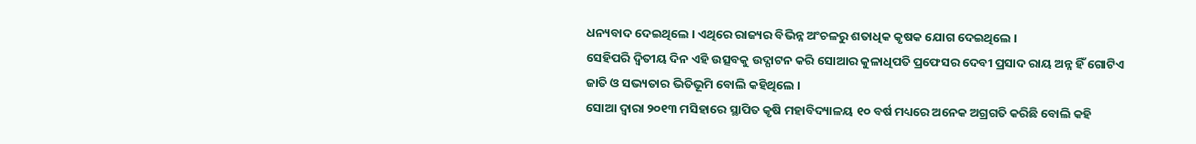ଧନ୍ୟବାଦ ଦେଇଥିଲେ । ଏଥିରେ ରାଜ୍ୟର ବିଭିନ୍ନ ଅଂଚଳରୁ ଶତାଧିକ କୃଷକ ଯୋଗ ଦେଇଥିଲେ ।
ସେହିପରି ଦ୍ୱିତୀୟ ଦିନ ଏହି ଉତ୍ସବକୁ ଉଦ୍ଘାଟନ କରି ସୋଆର କୁଳାଧିପତି ପ୍ରଫେସର ଦେବୀ ପ୍ରସାଦ ରାୟ ଅନ୍ନ ହିଁ ଗୋଟିଏ ଜାତି ଓ ସଭ୍ୟତାର ଭିତିଭୂମି ବୋଲି କହିଥିଲେ ।
ସୋଆ ଦ୍ୱାରା ୨୦୧୩ ମସିହାରେ ସ୍ଥାପିତ କୃଷି ମହାବିଦ୍ୟାଳୟ ୧୦ ବର୍ଷ ମଧ୍ୟରେ ଅନେକ ଅଗ୍ରଗତି କରିଛି ବୋଲି କହି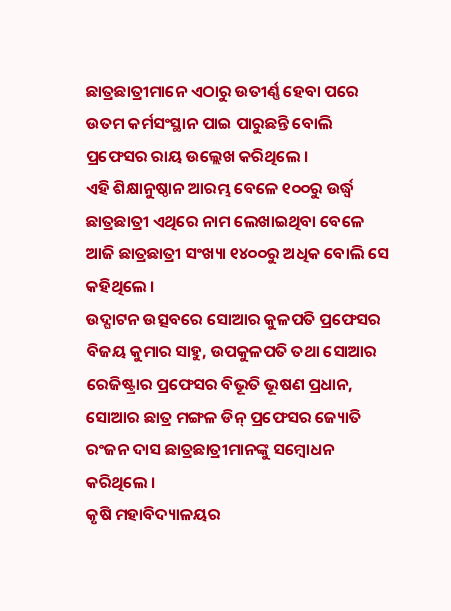ଛାତ୍ରଛାତ୍ରୀମାନେ ଏଠାରୁ ଉତୀର୍ଣ୍ଣ ହେବା ପରେ ଉତମ କର୍ମସଂସ୍ଥାନ ପାଇ ପାରୁଛନ୍ତି ବୋଲି ପ୍ରଫେସର ରାୟ ଉଲ୍ଲେଖ କରିଥିଲେ ।
ଏହି ଶିକ୍ଷାନୁଷ୍ଠାନ ଆରମ୍ଭ ବେଳେ ୧୦୦ରୁ ଉର୍ଦ୍ଧ୍ୱ ଛାତ୍ରଛାତ୍ରୀ ଏଥିରେ ନାମ ଲେଖାଇଥିବା ବେଳେ ଆଜି ଛାତ୍ରଛାତ୍ରୀ ସଂଖ୍ୟା ୧୪୦୦ରୁ ଅଧିକ ବୋଲି ସେ କହିଥିଲେ ।
ଉଦ୍ଘାଟନ ଉତ୍ସବରେ ସୋଆର କୁଳପତି ପ୍ରଫେସର ବିଜୟ କୁମାର ସାହୁ, ଉପକୁଳପତି ତଥା ସୋଆର ରେଜିଷ୍ଟ୍ରାର ପ୍ରଫେସର ବିଭୂତି ଭୂଷଣ ପ୍ରଧାନ, ସୋଆର ଛାତ୍ର ମଙ୍ଗଳ ଡିନ୍ ପ୍ରଫେସର ଜ୍ୟୋତି ରଂଜନ ଦାସ ଛାତ୍ରଛାତ୍ରୀମାନଙ୍କୁ ସମ୍ବୋଧନ କରିଥିଲେ ।
କୃଷି ମହାବିଦ୍ୟାଳୟର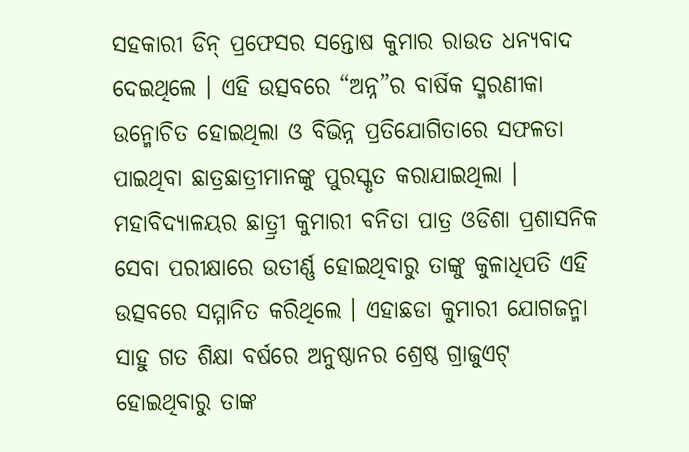ସହକାରୀ ଡିନ୍ ପ୍ରଫେସର ସନ୍ତୋଷ କୁମାର ରାଉତ ଧନ୍ୟବାଦ ଦେଇଥିଲେ । ଏହି ଉତ୍ସବରେ “ଅନ୍ନ”ର ବାର୍ଷିକ ସ୍ମରଣୀକା ଉନ୍ମୋଚିତ ହୋଇଥିଲା ଓ ବିଭିନ୍ନ ପ୍ରତିଯୋଗିତାରେ ସଫଳତା ପାଇଥିବା ଛାତ୍ରଛାତ୍ରୀମାନଙ୍କୁ ପୁରସ୍କୃତ କରାଯାଇଥିଲା ।
ମହାବିଦ୍ୟାଳୟର ଛାତ୍ର୍ରୀ କୁମାରୀ ବନିତା ପାତ୍ର ଓଡିଶା ପ୍ରଶାସନିକ ସେବା ପରୀକ୍ଷାରେ ଉତୀର୍ଣ୍ଣ ହୋଇଥିବାରୁ ତାଙ୍କୁ କୁଳାଧିପତି ଏହି ଉତ୍ସବରେ ସମ୍ମାନିତ କରିଥିଲେ । ଏହାଛଡା କୁମାରୀ ଯୋଗଜନ୍ମା ସାହୁ ଗତ ଶିକ୍ଷା ବର୍ଷରେ ଅନୁଷ୍ଠାନର ଶ୍ରେଷ୍ଠ ଗ୍ରାଜୁଏଟ୍ ହୋଇଥିବାରୁ ତାଙ୍କ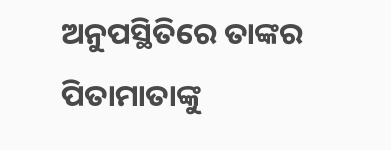ଅନୁପସ୍ଥିତିରେ ତାଙ୍କର ପିତାମାତାଙ୍କୁ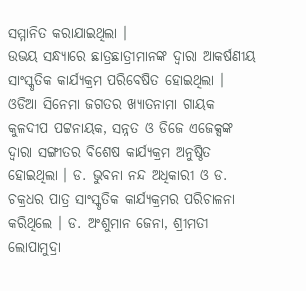ସମ୍ମାନିତ କରାଯାଇଥିଲା ।
ଉଭୟ ସନ୍ଧ୍ୟାରେ ଛାତ୍ରଛାତ୍ରୀମାନଙ୍କ ଦ୍ୱାରା ଆକର୍ଷଣୀୟ ସାଂସ୍କୃତିକ କାର୍ଯ୍ୟକ୍ରମ ପରିବେଷିତ ହୋଇଥିଲା । ଓଡିଆ ସିନେମା ଜଗତର ଖ୍ୟାତନାମା ଗାୟକ କୁଳଦୀପ ପଟ୍ଟନାୟକ, ସନ୍ନତ ଓ ଡିଜେ ଏଜେକ୍ସଙ୍କ ଦ୍ୱାରା ସଙ୍ଗୀତର ବିଶେଷ କାର୍ଯ୍ୟକ୍ରମ ଅନୁଷ୍ଠିତ ହୋଇଥିଲା । ଡ. ଭୁବନା ନନ୍ଦ ଅଧିକାରୀ ଓ ଡ. ଚକ୍ରଧର ପାତ୍ର ସାଂସ୍କୃତିକ କାର୍ଯ୍ୟକ୍ରମର ପରିଚାଳନା କରିଥିଲେ । ଡ. ଅଂଶୁମାନ ଜେନା, ଶ୍ରୀମତୀ ଲୋପାମୁଦ୍ରା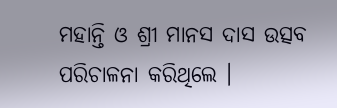ମହାନ୍ତି ଓ ଶ୍ରୀ ମାନସ ଦାସ ଉତ୍ସବ ପରିଚାଳନା କରିଥିଲେ ।